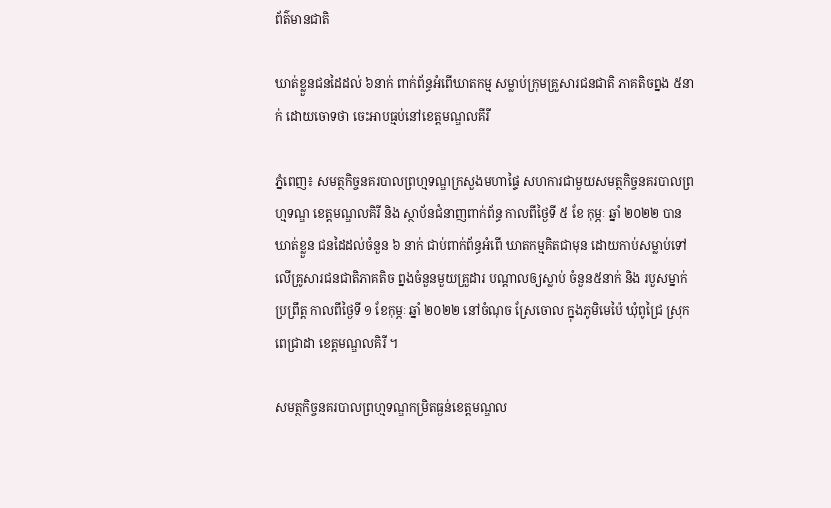ព័ត៌មានជាតិ

ឃាត់ខ្លួនជនដៃដល់ ៦នាក់ ពាក់ព័ន្ធអំពើឃាតកម្ម សម្លាប់ក្រុមគ្រួសារជនជាតិ ភាគតិចព្នង ៥នាក់ ដោយចោទថា ចេះអាបធ្មប់នៅខេត្តមណ្ឌលគីរី

ភ្នំពេញ៖ សមត្ថកិច្ចនគរបាលព្រហ្មទណ្ឌក្រសួងមហាផ្ទៃ សហការជាមួយសមត្ថកិច្ចនគរបាលព្រហ្មទណ្ឌ ខេត្តមណ្ឌលគិរី និង ស្ថាប័នជំនាញពាក់ព័ន្ធ កាលពីថ្ងៃទី ៥ ខែ កុម្ភៈ ឆ្នាំ ២០២២ បានឃាត់ខ្លួន ជនដៃដល់ចំនួន ៦ នាក់ ជាប់ពាក់ព័ន្ធអំពើ ឃាតកម្មគិតជាមុន ដោយកាប់សម្លាប់ទៅលើគ្រូសារជនជាតិភាគតិច ព្នងចំនួនមួយគ្រួដារ បណ្តាលឲ្យស្លាប់ ចំនួន៥នាក់ និង របួសម្នាក់ ប្រព្រឹត្ត កាលពីថ្ងៃទី ១ ខែកុម្ភៈ ឆ្នាំ ២០២២ នៅចំណុច ស្រែចោល ក្នុងភូមិមេប៉ៃ ឃុំពូជ្រៃ ស្រុកពេជ្រាដា ខេត្តមណ្ឌលគិរី ។

សមត្ថកិច្ចនគរបាលព្រហ្មទណ្ឌកម្រិតធ្ងន់ខេត្តមណ្ឌល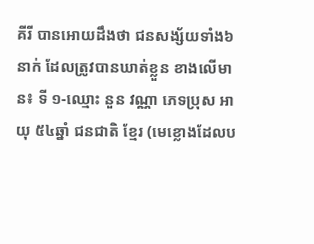គីរី បានអោយដឹងថា ជនសង្ស័យទាំង៦ នាក់ ដែលត្រូវបានឃាត់ខ្លួន ខាងលើមាន៖ ទី ១-ឈ្មោះ នួន វណ្ណា ភេទប្រុស អាយុ ៥៤ឆ្នាំ ជនជាតិ ខ្មែរ (មេខ្លោងដែលប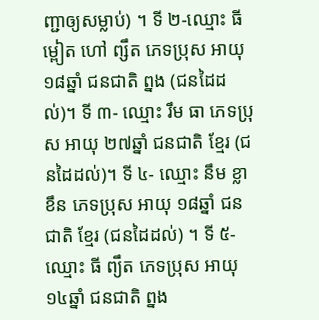ញ្ជាឲ្យសម្លាប់) ។ ទី ២-ឈ្មោះ ធី ម្ពៀត ហៅ ព្សឹត ភេទប្រុស អាយុ ១៨ឆ្នាំ ជនជាតិ ព្នង (ជនដៃដល់)។ ទី ៣- ឈ្មោះ រឹម ធា ភេទប្រុស អាយុ ២៧ឆ្នាំ ជនជាតិ ខ្មែរ (ជនដៃដល់)។ ទី ៤- ឈ្មោះ នឹម ខ្លាខឹន ភេទប្រុស អាយុ ១៨ឆ្នាំ ជនជាតិ ខ្មែរ (ជនដៃដល់) ។ ទី ៥-ឈ្មោះ ធី ព្យឹត ភេទប្រុស អាយុ ១៤ឆ្នាំ ជនជាតិ ព្នង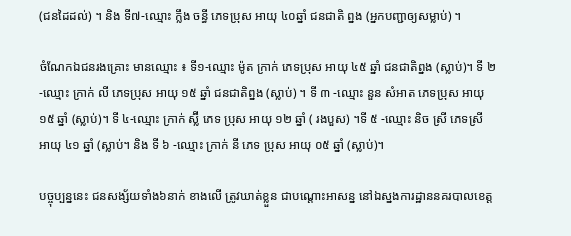(ជនដៃដល់) ។ និង ទី៧-ឈ្មោះ ក្លឹង ចន្ធី ភេទប្រុស អាយុ ៤០ឆ្នាំ ជនជាតិ ព្នង (អ្នកបញ្ជាឲ្យសម្លាប់) ។

ចំណែកឯជនរងគ្រោះ មានឈ្មោះ ៖ ទី១-ឈ្មោះ ម៉ូត ក្រាក់ ភេទប្រុស អាយុ ៤៥ ឆ្នាំ ជនជាតិព្នង (ស្លាប់)។ ទី ២ -ឈ្មោះ ក្រាក់ លី ភេទប្រុស អាយុ ១៥ ឆ្នាំ ជនជាតិព្នង (ស្លាប់) ។ ទី ៣ -ឈ្មោះ នួន សំអាត ភេទប្រុស អាយុ ១៥ ឆ្នាំ (ស្លាប់)។ ទី ៤-ឈ្មោះ ក្រាក់ ស្ល៊ី ភេទ ប្រុស អាយុ ១២ ឆ្នាំ ( រងបួស) ។ទី ៥ -ឈ្មោះ និច ស្រី ភេទស្រី អាយុ ៤១ ឆ្នាំ (ស្លាប់។ និង ទី ៦ -ឈ្មោះ ក្រាក់ នី ភេទ ប្រុស អាយុ ០៥ ឆ្នាំ (ស្លាប់)។

បច្ចុប្បន្ននេះ ជនសង្ស័យទាំង៦នាក់ ខាងលើ ត្រូវឃាត់ខ្លួន ជាបណ្តោះអាសន្ន នៅឯស្នងការដ្ឋាននគរបាលខេត្ត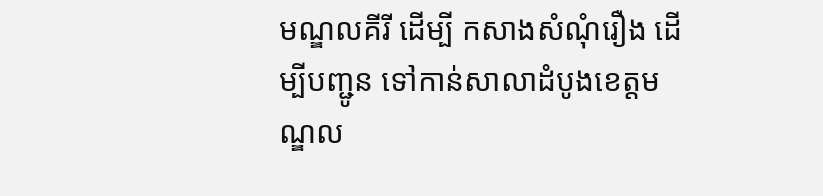មណ្ឌលគីរី ដើម្បី កសាងសំណុំរឿង ដើម្បីបញ្ជូន ទៅកាន់សាលាដំបូងខេត្តមណ្ឌល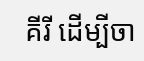គីរី ដើម្បីចា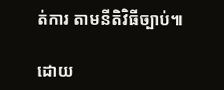ត់ការ តាមនីតិវិធីច្បាប់៕

ដោយ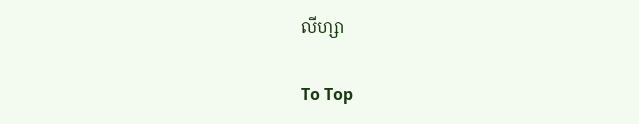លីហ្សា

To Top